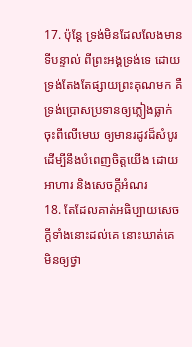17. ប៉ុន្តែ ទ្រង់មិនដែលលែងមានទីបន្ទាល់ ពីព្រះអង្គទ្រង់ទេ ដោយទ្រង់តែងតែផ្សាយព្រះគុណមក គឺទ្រង់ប្រោសប្រទានឲ្យភ្លៀងធ្លាក់ចុះពីលើមេឃ ឲ្យមានរដូវដ៏សំបូរ ដើម្បីនឹងបំពេញចិត្តយើង ដោយអាហារ និងសេចក្ដីអំណរ
18. តែដែលគាត់អធិប្បាយសេចក្ដីទាំងនោះដល់គេ នោះឃាត់គេ មិនឲ្យថ្វា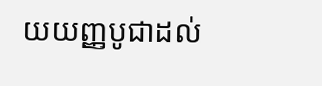យយញ្ញបូជាដល់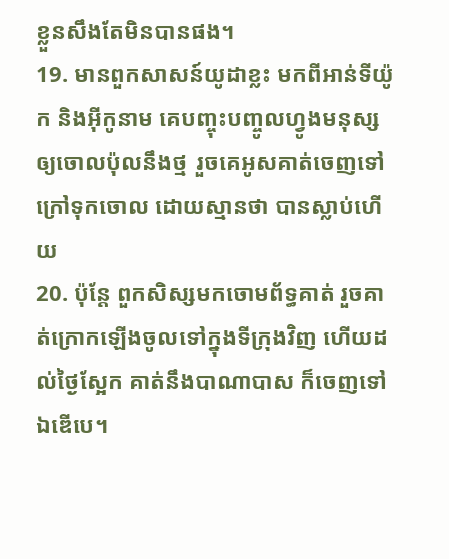ខ្លួនសឹងតែមិនបានផង។
19. មានពួកសាសន៍យូដាខ្លះ មកពីអាន់ទីយ៉ូក និងអ៊ីកូនាម គេបញ្ចុះបញ្ចូលហ្វូងមនុស្ស ឲ្យចោលប៉ុលនឹងថ្ម រួចគេអូសគាត់ចេញទៅក្រៅទុកចោល ដោយស្មានថា បានស្លាប់ហើយ
20. ប៉ុន្តែ ពួកសិស្សមកចោមព័ទ្ធគាត់ រួចគាត់ក្រោកឡើងចូលទៅក្នុងទីក្រុងវិញ ហើយដល់ថ្ងៃស្អែក គាត់នឹងបាណាបាស ក៏ចេញទៅឯឌើបេ។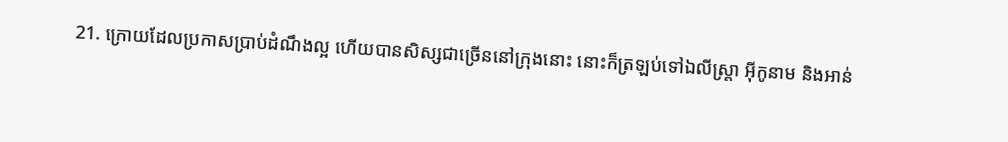21. ក្រោយដែលប្រកាសប្រាប់ដំណឹងល្អ ហើយបានសិស្សជាច្រើននៅក្រុងនោះ នោះក៏ត្រឡប់ទៅឯលីស្ត្រា អ៊ីកូនាម និងអាន់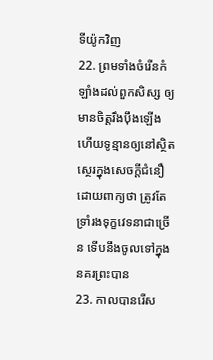ទីយ៉ូកវិញ
22. ព្រមទាំងចំរើនកំឡាំងដល់ពួកសិស្ស ឲ្យមានចិត្តរឹងប៉ឹងឡើង ហើយទូន្មានឲ្យនៅស្ថិតស្ថេរក្នុងសេចក្ដីជំនឿ ដោយពាក្យថា ត្រូវតែទ្រាំរងទុក្ខវេទនាជាច្រើន ទើបនឹងចូលទៅក្នុងនគរព្រះបាន
23. កាលបានរើស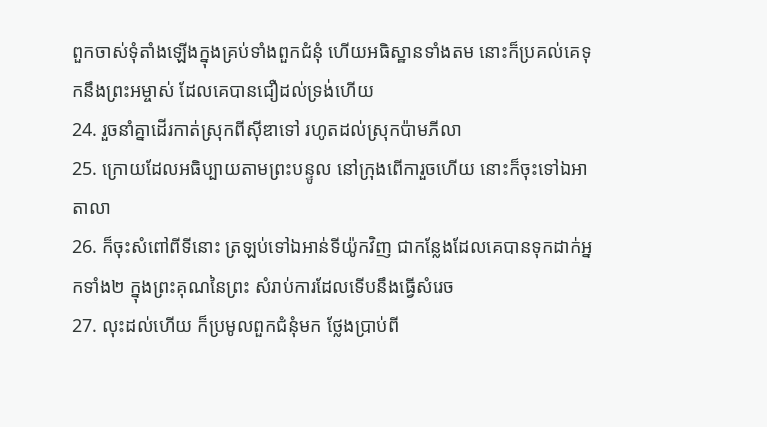ពួកចាស់ទុំតាំងឡើងក្នុងគ្រប់ទាំងពួកជំនុំ ហើយអធិស្ឋានទាំងតម នោះក៏ប្រគល់គេទុកនឹងព្រះអម្ចាស់ ដែលគេបានជឿដល់ទ្រង់ហើយ
24. រួចនាំគ្នាដើរកាត់ស្រុកពីស៊ីឌាទៅ រហូតដល់ស្រុកប៉ាមភីលា
25. ក្រោយដែលអធិប្បាយតាមព្រះបន្ទូល នៅក្រុងពើការួចហើយ នោះក៏ចុះទៅឯអាតាលា
26. ក៏ចុះសំពៅពីទីនោះ ត្រឡប់ទៅឯអាន់ទីយ៉ូកវិញ ជាកន្លែងដែលគេបានទុកដាក់អ្នកទាំង២ ក្នុងព្រះគុណនៃព្រះ សំរាប់ការដែលទើបនឹងធ្វើសំរេច
27. លុះដល់ហើយ ក៏ប្រមូលពួកជំនុំមក ថ្លែងប្រាប់ពី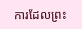ការដែលព្រះ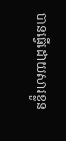បានធ្វើដោយសារខ្លួន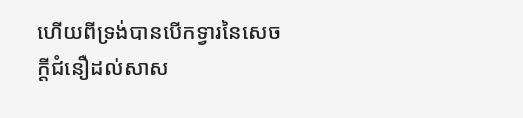ហើយពីទ្រង់បានបើកទ្វារនៃសេចក្ដីជំនឿដល់សាស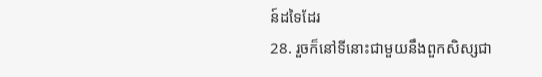ន៍ដទៃដែរ
28. រួចក៏នៅទីនោះជាមួយនឹងពួកសិស្សជា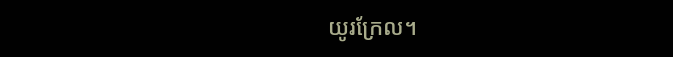យូរក្រែល។